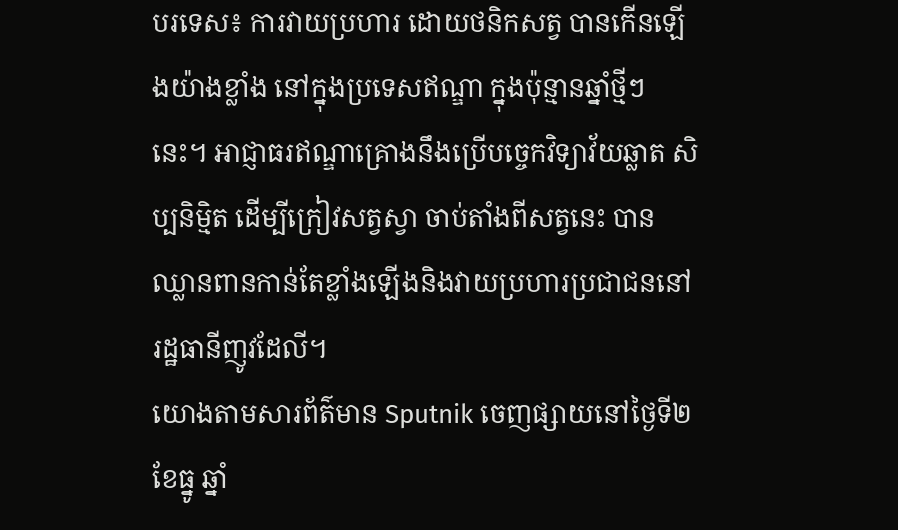បរទេស៖ ការវាយប្រហារ ដោយថនិកសត្វ បានកើនឡើងយ៉ាងខ្លាំង នៅក្នុងប្រទេសឥណ្ឌា ក្នុងប៉ុន្មានឆ្នាំថ្មីៗនេះ។ អាជ្ញាធរឥណ្ឌាគ្រោងនឹងប្រើបច្ចេកវិទ្យាវ័យឆ្លាត សិប្បនិម្មិត ដើម្បីក្រៀវសត្វស្វា ចាប់តាំងពីសត្វនេះ បានឈ្លានពានកាន់តែខ្លាំងឡើងនិងវាយប្រហារប្រជាជននៅរដ្ឋធានីញូវដែលី។
យោងតាមសារព័ត៌មាន Sputnik ចេញផ្សាយនៅថ្ងៃទី២ ខែធ្នូ ឆ្នាំ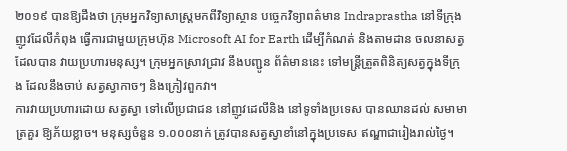២០១៩ បានឱ្យដឹងថា ក្រុមអ្នកវិទ្យាសាស្ត្រមកពីវិទ្យាស្ថាន បច្ចេកវិទ្យាពត៌មាន Indraprastha នៅទីក្រុងញូវដែលីកំពុង ធ្វើការជាមួយក្រុមហ៊ុន Microsoft AI for Earth ដើម្បីកំណត់ និងតាមដាន ចលនាសត្វដែលបាន វាយប្រហារមនុស្ស។ ក្រុមអ្នកស្រាវជ្រាវ នឹងបញ្ជូន ព័ត៌មាននេះ ទៅមន្រ្តីត្រួតពិនិត្យសត្វក្នុងទីក្រុង ដែលនឹងចាប់ សត្វស្វាកាចៗ និងក្រៀវពួកវា។
ការវាយប្រហារដោយ សត្វស្វា ទៅលើប្រជាជន នៅញូវដេលីនិង នៅទូទាំងប្រទេស បានឈានដល់ សមាមាត្រគួរ ឱ្យភ័យខ្លាច។ មនុស្សចំនួន ១.០០០នាក់ ត្រូវបានសត្វស្វាខាំនៅក្នុងប្រទេស ឥណ្ឌាជារៀងរាល់ថ្ងៃ។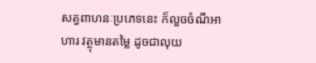សត្វពាហនៈប្រភេទនេះ ក៏លួចចំណីអាហារ វត្ថុមានតម្លៃ ដូចជាលុយ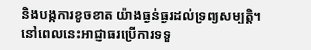និងបង្កការខូចខាត យ៉ាងធ្ងន់ធ្ងរដល់ទ្រព្យសម្បត្តិ។
នៅពេលនេះអាជ្ញាធរប្រើការទទួ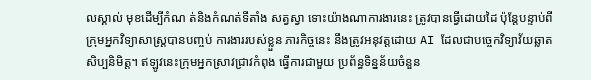លស្គាល់ មុខដើម្បីកំណ ត់និងកំណត់ទីតាំង សត្វស្វា ទោះយ៉ាងណាការងារនេះ ត្រូវបានធ្វើដោយដៃ ប៉ុន្តែបន្ទាប់ពីក្រុមអ្នកវិទ្យាសាស្ត្របានបញ្ចប់ ការងាររបស់ខ្លួន ភារកិច្ចនេះ នឹងត្រូវអនុវត្តដោយ AI ដែលជាបច្ចេកវិទ្យាវ័យឆ្លាតសិប្បនិមិត្ត។ ឥឡូវនេះក្រុមអ្នកស្រាវជ្រាវកំពុង ធ្វើការជាមួយ ប្រព័ន្ធទិន្នន័យចំនួន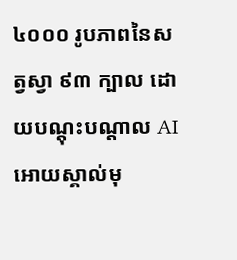៤០០០ រូបភាពនៃសត្វស្វា ៩៣ ក្បាល ដោយបណ្តុះបណ្តាល AI អោយស្គាល់មុ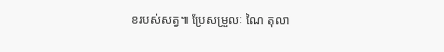ខរបស់សត្វ៕ ប្រែសម្រួលៈ ណៃ តុលា